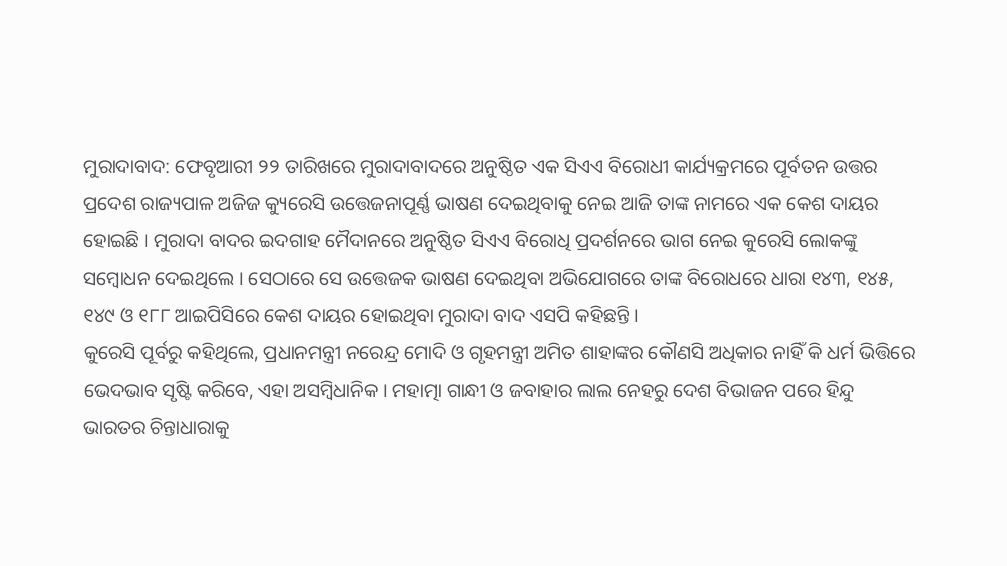ମୁରାଦାବାଦ: ଫେବୃଆରୀ ୨୨ ତାରିଖରେ ମୁରାଦାବାଦରେ ଅନୁଷ୍ଠିତ ଏକ ସିଏଏ ବିରୋଧୀ କାର୍ଯ୍ୟକ୍ରମରେ ପୂର୍ବତନ ଉତ୍ତର ପ୍ରଦେଶ ରାଜ୍ୟପାଳ ଅଜିଜ କ୍ୟୁରେସି ଉତ୍ତେଜନାପୂର୍ଣ୍ଣ ଭାଷଣ ଦେଇଥିବାକୁ ନେଇ ଆଜି ତାଙ୍କ ନାମରେ ଏକ କେଶ ଦାୟର ହୋଇଛି । ମୁରାଦା ବାଦର ଇଦଗାହ ମୈଦାନରେ ଅନୁଷ୍ଠିତ ସିଏଏ ବିରୋଧି ପ୍ରଦର୍ଶନରେ ଭାଗ ନେଇ କୁରେସି ଲୋକଙ୍କୁ ସମ୍ବୋଧନ ଦେଇଥିଲେ । ସେଠାରେ ସେ ଉତ୍ତେଜକ ଭାଷଣ ଦେଇଥିବା ଅଭିଯୋଗରେ ତାଙ୍କ ବିରୋଧରେ ଧାରା ୧୪୩, ୧୪୫, ୧୪୯ ଓ ୧୮୮ ଆଇପିସିରେ କେଶ ଦାୟର ହୋଇଥିବା ମୁରାଦା ବାଦ ଏସପି କହିଛନ୍ତି ।
କୁରେସି ପୂର୍ବରୁ କହିଥିଲେ, ପ୍ରଧାନମନ୍ତ୍ରୀ ନରେନ୍ଦ୍ର ମୋଦି ଓ ଗୃହମନ୍ତ୍ରୀ ଅମିତ ଶାହାଙ୍କର କୌଣସି ଅଧିକାର ନାହିଁ କି ଧର୍ମ ଭିତ୍ତିରେ ଭେଦଭାବ ସୃଷ୍ଟି କରିବେ, ଏହା ଅସମ୍ବିଧାନିକ । ମହାତ୍ମା ଗାନ୍ଧୀ ଓ ଜବାହାର ଲାଲ ନେହରୁ ଦେଶ ବିଭାଜନ ପରେ ହିନ୍ଦୁ ଭାରତର ଚିନ୍ତାଧାରାକୁ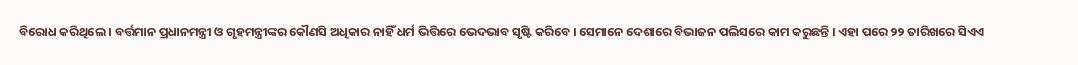ବିରୋଧ କରିଥିଲେ । ବର୍ତ୍ତମାନ ପ୍ରଧାନମନ୍ତ୍ରୀ ଓ ଗୃହମନ୍ତ୍ରୀଙ୍କର କୌଣସି ଅଧିକାର ନାହିଁ ଧର୍ମ ଭିତ୍ତିରେ ଭେଦଭାବ ସୃଷ୍ଟି କରିବେ । ସେମାନେ ଦେଶାରେ ବିଭାଜନ ପଲିସରେ କାମ କରୁଛନ୍ତି । ଏହା ପରେ ୨୨ ତାରିଖରେ ସିଏଏ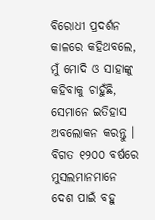ବିରୋଧୀ ପ୍ରଦର୍ଶନ କାଳରେ କହିଥବଲେ, ମୁଁ ମୋଦି ଓ ସାହାଙ୍କୁ କହିବାକୁ ଚାହୁଁଛି, ସେମାନେ ଇତିହାସ ଅବଲୋକନ କରନ୍ତୁ । ବିଗତ ୧୨୦୦ ବର୍ଷରେ ମୁସଲମାନମାନେ ଦେଶ ପାଇଁ ବହୁ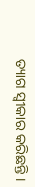ତ୍ୟାଗ ସ୍ୱୀକାର କରିଛନ୍ତି ।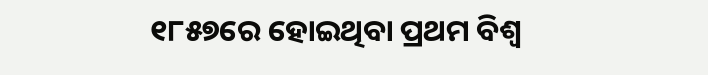୧୮୫୭ରେ ହୋଇଥିବା ପ୍ରଥମ ବିଶ୍ୱ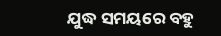ଯୁଦ୍ଧ ସମୟରେ ବହୁ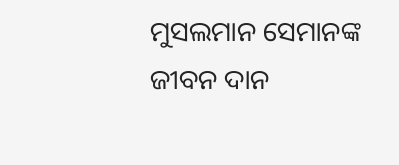ମୁସଲମାନ ସେମାନଙ୍କ ଜୀବନ ଦାନ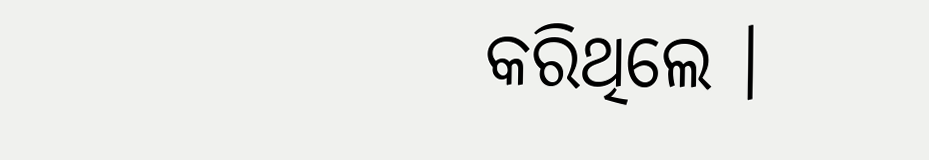କରିଥିଲେ ।